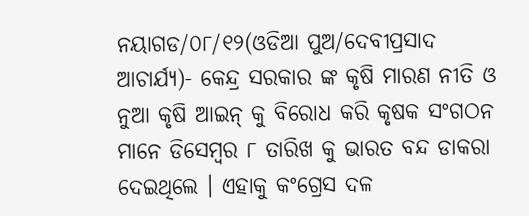ନୟାଗଡ/୦୮/୧୨(ଓଡିଆ ପୁଅ/ଦେବୀପ୍ରସାଦ ଆଚାର୍ଯ୍ୟ)- କେନ୍ଦ୍ର ସରକାର ଙ୍କ କୃଷି ମାରଣ ନୀତି ଓ ନୁଆ କୃଷି ଆଇନ୍ କୁ ବିରୋଧ କରି କୃଷକ ସଂଗଠନ ମାନେ ଡିସେମ୍ବର ୮ ତାରିଖ କୁ ଭାରତ ବନ୍ଦ ଡାକରା ଦେଇଥିଲେ । ଏହାକୁ କଂଗ୍ରେସ ଦଳ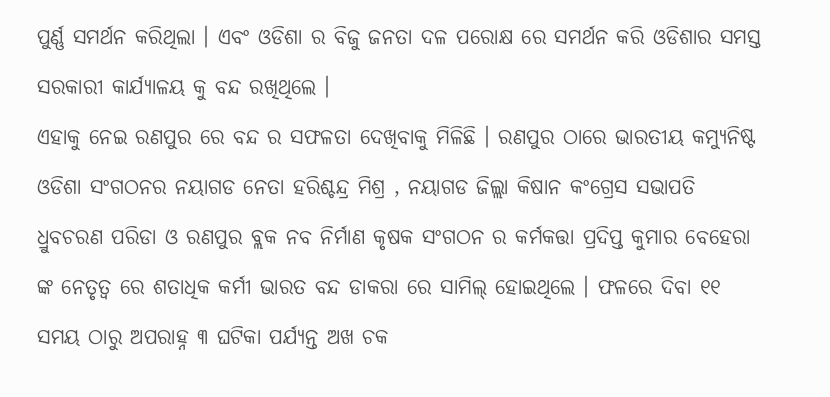ପୁର୍ଣ୍ଣ ସମର୍ଥନ କରିଥିଲା । ଏବଂ ଓଡିଶା ର ବିଜୁ ଜନତା ଦଳ ପରୋକ୍ଷ ରେ ସମର୍ଥନ କରି ଓଡିଶାର ସମସ୍ତ ସରକାରୀ କାର୍ଯ୍ୟାଳୟ କୁ ବନ୍ଦ ରଖିଥିଲେ ।
ଏହାକୁ ନେଇ ରଣପୁର ରେ ବନ୍ଦ ର ସଫଳତା ଦେଖିବାକୁ ମିଳିଛି । ରଣପୁର ଠାରେ ଭାରତୀୟ କମ୍ୟୁନିଷ୍ଟ ଓଡିଶା ସଂଗଠନର ନୟାଗଡ ନେତା ହରିଶ୍ଚନ୍ଦ୍ର ମିଶ୍ର , ନୟାଗଡ ଜିଲ୍ଲା କିଷାନ କଂଗ୍ରେସ ସଭାପତି ଧ୍ରୁବଚରଣ ପରିଡା ଓ ରଣପୁର ବ୍ଲକ ନବ ନିର୍ମାଣ କୃଷକ ସଂଗଠନ ର କର୍ମକତ୍ତା ପ୍ରଦିପ୍ତ କୁମାର ବେହେରା ଙ୍କ ନେତୃତ୍ୱ ରେ ଶତାଧିକ କର୍ମୀ ଭାରତ ବନ୍ଦ ଡାକରା ରେ ସାମିଲ୍ ହୋଇଥିଲେ । ଫଳରେ ଦିବା ୧୧ ସମୟ ଠାରୁ ଅପରାହ୍ନ ୩ ଘଟିକା ପର୍ଯ୍ୟନ୍ତ ଅଖ ଚକ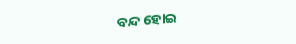ବନ୍ଦ ହୋଇ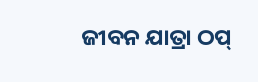ଜୀବନ ଯାତ୍ରା ଠପ୍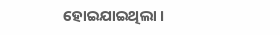ହୋଇଯାଇଥିଲା ।